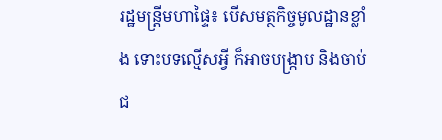រដ្ឋមន្ត្រីមហាផ្ទៃ៖ បើសមត្ថកិច្ចមូលដ្ឋានខ្លាំង ទោះបទល្មើសអ្វី ក៏អាចបង្ក្រាប និងចាប់ជ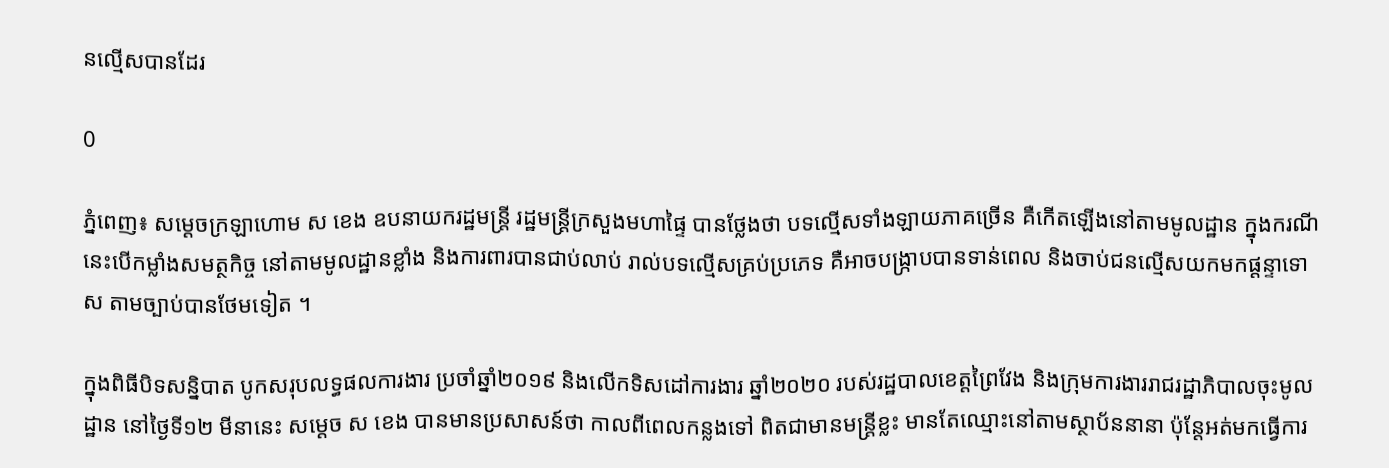នល្មើសបានដែរ

0

ភ្នំពេញ៖ សម្ដេចក្រឡាហោម ស ខេង ឧបនាយករដ្ឋមន្រ្តី រដ្ឋមន្រ្តីក្រសួងមហាផ្ទៃ បានថ្លែងថា បទល្មើសទាំងឡាយភាគច្រើន គឺកើតឡើងនៅតាមមូលដ្ឋាន ក្នុងករណីនេះបើកម្លាំងសមត្ថកិច្ច នៅតាមមូលដ្ឋានខ្លាំង និងការពារបានជាប់លាប់ រាល់បទល្មើសគ្រប់ប្រភេទ គឺអាចបង្ក្រាបបានទាន់ពេល និងចាប់ជនល្មើសយកមកផ្ដន្ទាទោស តាមច្បាប់បានថែមទៀត ។

ក្នុងពិធីបិទសន្និបាត បូកសរុបលទ្ធផលការងារ ប្រចាំឆ្នាំ២០១៩ និងលើកទិសដៅការងារ ឆ្នាំ២០២០ របស់រដ្ឋបាលខេត្តព្រៃវែង និងក្រុមការងាររាជរដ្ឋាភិបាលចុះមូលដ្ឋាន នៅថ្ងៃទី១២ មីនានេះ សម្ដេច ស ខេង បានមានប្រសាសន៍ថា កាលពីពេលកន្លងទៅ ពិតជាមានមន្រ្តីខ្លះ មានតែឈ្មោះនៅតាមស្ថាប័ននានា ប៉ុន្តែអត់មកធ្វើការ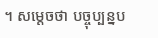។ សម្ដេចថា បច្ចុប្បន្នប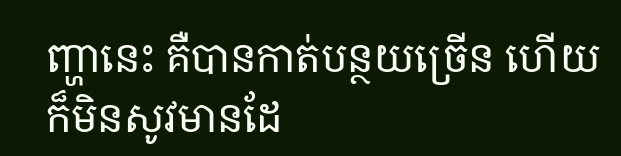ញ្ហានេះ គឺបានកាត់បន្ថយច្រើន ហើយក៏មិនសូវមានដែ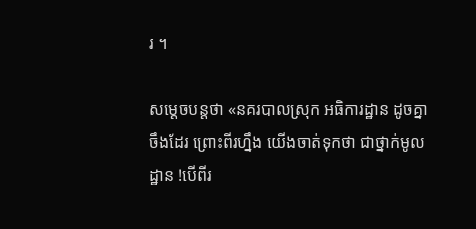រ ។

សម្ដេចបន្តថា «នគរបាលស្រុក អធិការដ្ឋាន ដូចគ្នាចឹងដែរ ព្រោះពីរហ្នឹង យើងចាត់ទុកថា ជាថ្នាក់មូលដ្ឋាន !បើពីរ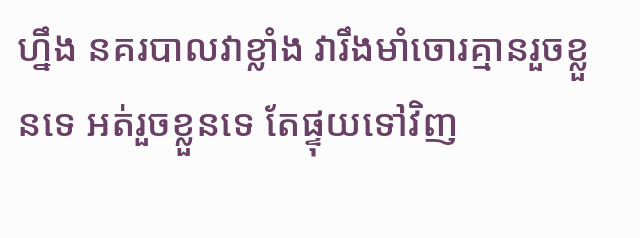ហ្នឹង នគរបាលវាខ្លាំង វារឹងមាំចោរគ្មានរួចខ្លួនទេ អត់រួចខ្លួនទេ តែផ្ទុយទៅវិញ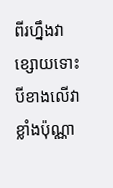ពីរហ្នឹងវាខ្សោយទោះបីខាងលើវាខ្លាំងប៉ុណ្ណា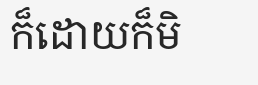ក៏ដោយក៏មិ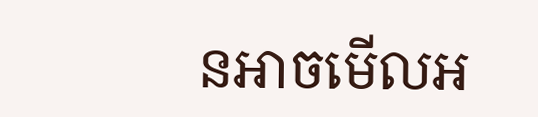នអាចមើលអ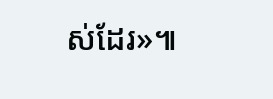ស់ដែរ»៕